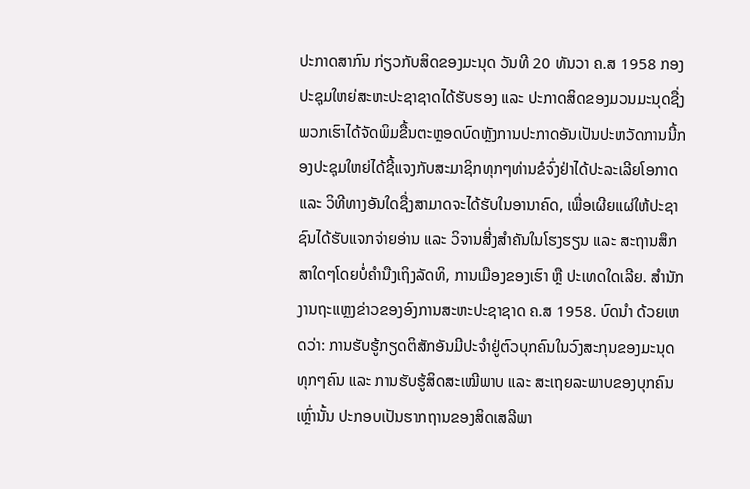ປະກາດສາກົນ ກ່ຽວກັບສິດຂອງມະນຸດ ວັນທີ 20 ທັນວາ ຄ.ສ 1958 ກອງປະຊຸມໃຫຍ່ສະຫະປະຊາຊາດໄດ້ຮັບຮອງ ແລະ ປະກາດສິດຂອງມວນມະນຸດຊື່ງພວກເຮົາໄດ້ຈັດພິມຂື້ນຕະຫຼອດບົດຫຼັງການປະກາດອັນເປັນປະຫວັດການນີ້ກອງປະຊຸມໃຫຍ່ໄດ້ຊີ້ແຈງກັບສະມາຊິກທຸກໆທ່ານຂໍຈົ່ງຢ່າໄດ້ປະລະເລີຍໂອກາດ ແລະ ວິທີທາງອັນໃດຊື່ງສາມາດຈະໄດ້ຮັບໃນອານາຄົດ, ເພື່ອເຜີຍແຜ່ໃຫ້ປະຊາຊົນໄດ້ຮັບແຈກຈ່າຍອ່ານ ແລະ ວິຈານສີ່ງສຳຄັນໃນໂຮງຮຽນ ແລະ ສະຖານສຶກສາໃດໆໂດຍບໍ່ຄຳນືງເຖິງລັດທິ, ການເມືອງຂອງເຮົາ ຫຼື ປະເທດໃດເລີຍ. ສຳນັກງານຖະແຫຼງຂ່າວຂອງອົງການສະຫະປະຊາຊາດ ຄ.ສ 1958. ບົດນຳ ດ້ວຍເຫດວ່າ: ການຮັບຮູ້ກຽດຕິສັກອັນມີປະຈຳຢູ່ຕົວບຸກຄົນໃນວົງສະກຸນຂອງມະນຸດທຸກໆຄົນ ແລະ ການຮັບຮູ້ສິດສະເໝີພາບ ແລະ ສະເຖຍລະພາບຂອງບຸກຄົນເຫຼົ່ານັ້ນ ປະກອບເປັນຮາກຖານຂອງສິດເສລີພາ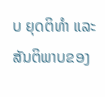ບ ຍຸດຕິທຳ ແລະ ສັນຕິພາບຂອງ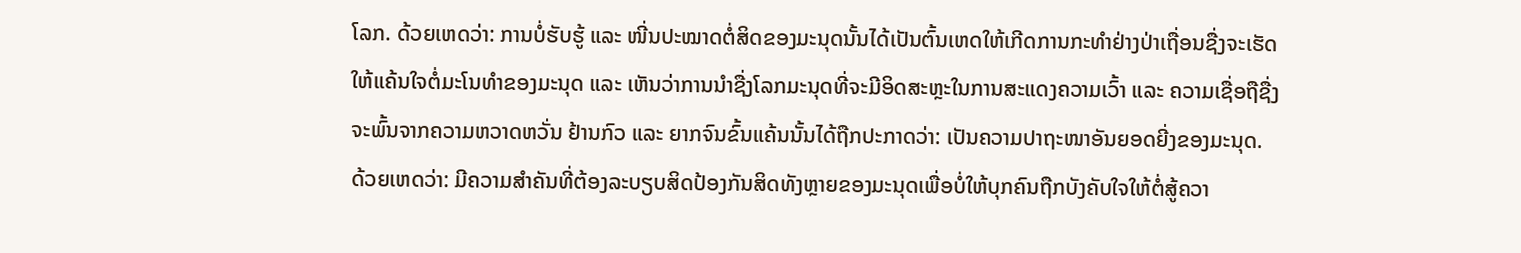ໂລກ. ດ້ວຍເຫດວ່າ: ການບໍ່ຮັບຮູ້ ແລະ ໜີ່ນປະໝາດຕໍ່ສິດຂອງມະນຸດນັ້ນໄດ້ເປັນຕົ້ນເຫດໃຫ້ເກີດການກະທຳຢ່າງປ່າເຖື່ອນຊື່ງຈະເຮັດໃຫ້ແຄ້ນໃຈຕໍ່ມະໂນທຳຂອງມະນຸດ ແລະ ເຫັນວ່າການນຳຊື່ງໂລກມະນຸດທີ່ຈະມີອິດສະຫຼະໃນການສະແດງຄວາມເວົ້າ ແລະ ຄວາມເຊື່ອຖືຊື່ງຈະພົ້ນຈາກຄວາມຫວາດຫວັ່ນ ຢ້ານກົວ ແລະ ຍາກຈົນຂົ້ນແຄ້ນນັ້ນໄດ້ຖືກປະກາດວ່າ: ເປັນຄວາມປາຖະໜາອັນຍອດຍີ່ງຂອງມະນຸດ. ດ້ວຍເຫດວ່າ: ມີຄວາມສຳຄັນທີ່ຕ້ອງລະບຽບສິດປ້ອງກັນສິດທັງຫຼາຍຂອງມະນຸດເພື່ອບໍ່ໃຫ້ບຸກຄົນຖືກບັງຄັບໃຈໃຫ້ຕໍ່ສູ້ຄວາ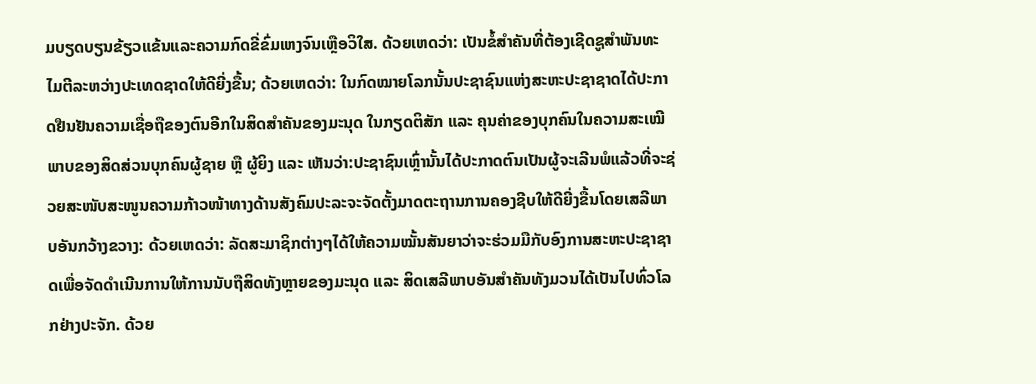ມບຽດບຽນຂ້ຽວແຂ້ນແລະຄວາມກົດຂີ່ຂົ່ມເຫງຈົນເຫຼືອວິໃສ. ດ້ວຍເຫດວ່າ: ເປັນຂໍ້ສຳຄັນທີ່ຕ້ອງເຊີດຊູສຳພັນທະໄມຕີລະຫວ່າງປະເທດຊາດໃຫ້ດີຍີ່ງຂື້ນ; ດ້ວຍເຫດວ່າ: ໃນກົດໝາຍໂລກນັ້ນປະຊາຊົນແຫ່ງສະຫະປະຊາຊາດໄດ້ປະກາດຢືນຢັນຄວາມເຊື່ອຖືຂອງຕົນອີກໃນສິດສຳຄັນຂອງມະນຸດ ໃນກຽດຕິສັກ ແລະ ຄຸນຄ່າຂອງບຸກຄົນໃນຄວາມສະເໝີພາບຂອງສິດສ່ວນບຸກຄົນຜູ້ຊາຍ ຫຼື ຜູ້ຍິງ ແລະ ເຫັນວ່າ:ປະຊາຊົນເຫຼົ່ານັ້ນໄດ້ປະກາດຕົນເປັນຜູ້ຈະເລີນພໍແລ້ວທີ່ຈະຊ່ວຍສະໜັບສະໜູນຄວາມກ້າວໜ້າທາງດ້ານສັງຄົມປະລະຈະຈັດຕັ້ງມາດຕະຖານການຄອງຊີບໃຫ້ດີຍີ່ງຂື້ນໂດຍເສລີພາບອັນກວ້າງຂວາງ: ດ້ວຍເຫດວ່າ: ລັດສະມາຊິກຕ່າງໆໄດ້ໃຫ້ຄວາມໝັ້ນສັນຍາວ່າຈະຮ່ວມມືກັບອົງການສະຫະປະຊາຊາດເພື່ອຈັດດຳເນີນການໃຫ້ການນັບຖືສິດທັງຫຼາຍຂອງມະນຸດ ແລະ ສິດເສລີພາບອັນສຳຄັນທັງມວນໄດ້ເປັນໄປທົ່ວໂລກຢ່າງປະຈັກ. ດ້ວຍ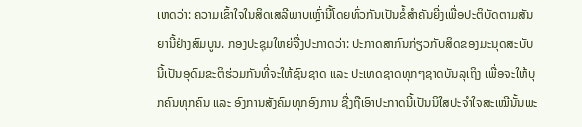ເຫດວ່າ: ຄວາມເຂົ້າໃຈໃນສິດເສລີພາບເຫຼົ່ານີ້ໂດຍທົ່ວກັນເປັນຂໍ້ສຳຄັນຍີ່ງເພື່ອປະຕິບັດຕາມສັນຍານີ້ຢ່າງສົມບູນ. ກອງປະຊຸມໃຫຍ່ຈື່ງປະກາດວ່າ: ປະກາດສາກົນກ່ຽວກັບສິດຂອງມະນຸດສະບັບນີ້ເປັນອຸດົມຂະຕິຮ່ວມກັນທີ່ຈະໃຫ້ຊົນຊາດ ແລະ ປະເທດຊາດທຸກໆຊາດບັນລຸເຖິງ ເພື່ອຈະໃຫ້ບຸກຄົນທຸກຄົນ ແລະ ອົງການສັງຄົມທຸກອົງການ ຊື່ງຖືເອົາປະກາດນີ້ເປັນນິໃສປະຈຳໃຈສະເໝີນັ້ນພະ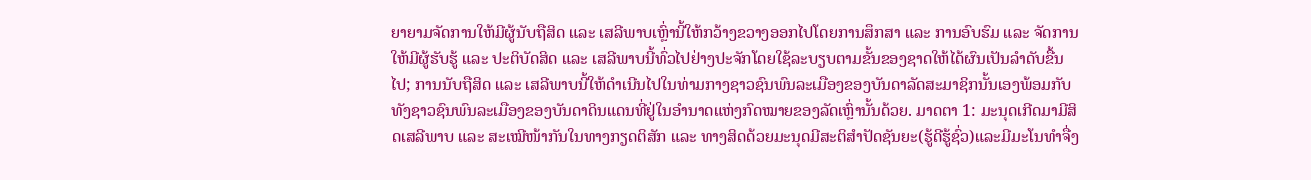ຍາຍາມຈັດການໃຫ້ມີຜູ້ນັບຖືສິດ ແລະ ເສລີພາບເຫຼົ່ານີ້ໃຫ້ກວ້າງຂວາງອອກໄປໂດຍການສຶກສາ ແລະ ການອົບຮົມ ແລະ ຈັດການໃຫ້ມີຜູ້ຮັບຮູ້ ແລະ ປະຕິບັດສິດ ແລະ ເສລີພາບນີ້ທົ່ວໄປຢ່າງປະຈັກໂດຍໃຊ້ລະບຽບຕາມຂັ້ນຂອງຊາດໃຫ້ໄດ້ຜົນເປັນລຳດັບຂື້ນໄປ; ການນັບຖືສິດ ແລະ ເສລີພາບນີ້ໃຫ້ດຳເນີນໄປໃນທ່າມກາງຊາວຊົນພົນລະເມືອງຂອງບັນດາລັດສະມາຊິກນັ້ນເອງພ້ອມກັບທັງຊາວຊົນພົນລະເມືອງຂອງບັນດາດິນແດນທີ່ຢູ່ໃນອຳນາດແຫ່ງກົດໝາຍຂອງລັດເຫຼົ່ານັ້ນດ້ວຍ. ມາດຕາ 1: ມະນຸດເກີດມາມີສິດເສລີພາບ ແລະ ສະເໝີໜ້າກັນໃນທາງກຽດຕິສັກ ແລະ ທາງສິດດ້ວຍມະນຸດມີສະຕິສຳປັດຊັນຍະ(ຮູ້ດີຮູ້ຊົ່ວ)ແລະມີມະໂນທຳຈື່ງ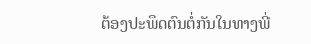ຕ້ອງປະພຶດຕົນຕໍ່ກັນໃນທາງພີ່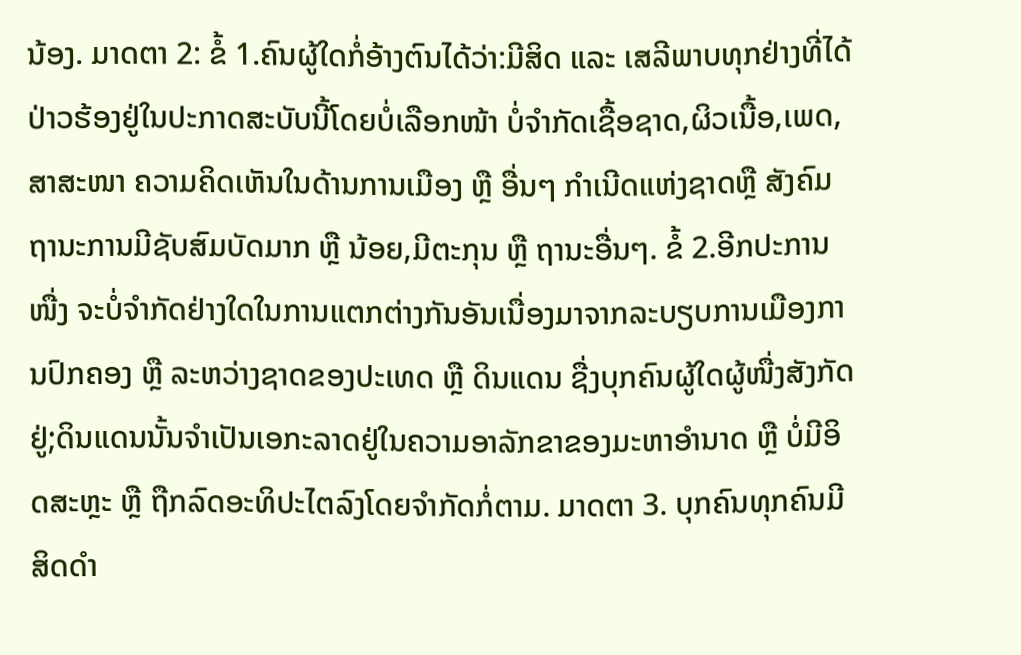ນ້ອງ. ມາດຕາ 2: ຂໍ້ 1.ຄົນຜູ້ໃດກໍ່ອ້າງຕົນໄດ້ວ່າ:ມີສິດ ແລະ ເສລີພາບທຸກຢ່າງທີ່ໄດ້ປ່າວຮ້ອງຢູ່ໃນປະກາດສະບັບນີ້ໂດຍບໍ່ເລືອກໜ້າ ບໍ່ຈຳກັດເຊື້ອຊາດ,ຜິວເນື້ອ,ເພດ,ສາສະໜາ ຄວາມຄິດເຫັນໃນດ້ານການເມືອງ ຫຼື ອື່ນໆ ກຳເນີດແຫ່ງຊາດຫຼື ສັງຄົມຖານະການມີຊັບສົມບັດມາກ ຫຼື ນ້ອຍ,ມີຕະກຸນ ຫຼື ຖານະອື່ນໆ. ຂໍ້ 2.ອີກປະການໜື່ງ ຈະບໍ່ຈຳກັດຢ່າງໃດໃນການແຕກຕ່າງກັນອັນເນື່ອງມາຈາກລະບຽບການເມືອງການປົກຄອງ ຫຼື ລະຫວ່າງຊາດຂອງປະເທດ ຫຼື ດິນແດນ ຊື່ງບຸກຄົນຜູ້ໃດຜູ້ໜື່ງສັງກັດຢູ່;ດິນແດນນັ້ນຈຳເປັນເອກະລາດຢູ່ໃນຄວາມອາລັກຂາຂອງມະຫາອຳນາດ ຫຼື ບໍ່ມີອິດສະຫຼະ ຫຼື ຖືກລົດອະທິປະໄຕລົງໂດຍຈຳກັດກໍ່ຕາມ. ມາດຕາ 3. ບຸກຄົນທຸກຄົນມີສິດດຳ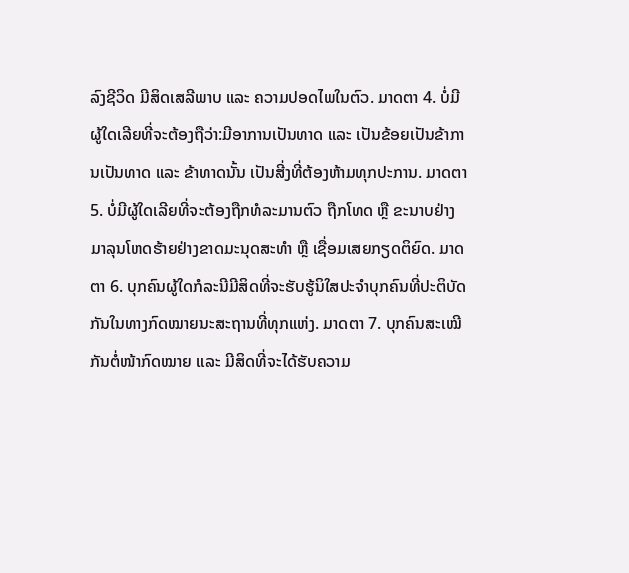ລົງຊີວິດ ມີສິດເສລີພາບ ແລະ ຄວາມປອດໄພໃນຕົວ. ມາດຕາ 4. ບໍ່ມີຜູ້ໃດເລີຍທີ່ຈະຕ້ອງຖືວ່າ:ມີອາການເປັນທາດ ແລະ ເປັນຂ້ອຍເປັນຂ້າການເປັນທາດ ແລະ ຂ້າທາດນັ້ນ ເປັນສີ່ງທີ່ຕ້ອງຫ້າມທຸກປະການ. ມາດຕາ 5. ບໍ່ມີຜູ້ໃດເລີຍທີ່ຈະຕ້ອງຖືກທໍລະມານຕົວ ຖືກໂທດ ຫຼື ຂະນາບຢ່າງມາລຸນໂຫດຮ້າຍຢ່າງຂາດມະນຸດສະທຳ ຫຼື ເຊື່ອມເສຍກຽດຕິຍົດ. ມາດຕາ 6. ບຸກຄົນຜູ້ໃດກໍລະນີມີສິດທີ່ຈະຮັບຮູ້ນິໃສປະຈຳບຸກຄົນທີ່ປະຕິບັດກັນໃນທາງກົດໝາຍນະສະຖານທີ່ທຸກແຫ່ງ. ມາດຕາ 7. ບຸກຄົນສະເໝີກັນຕໍ່ໜ້າກົດໝາຍ ແລະ ມີສິດທີ່ຈະໄດ້ຮັບຄວາມ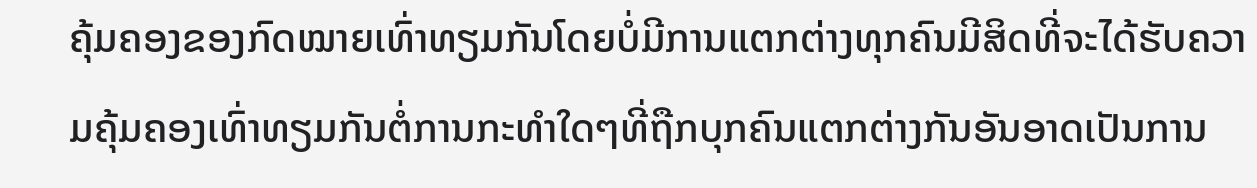ຄຸ້ມຄອງຂອງກົດໝາຍເທົ່າທຽມກັນໂດຍບໍ່ມີການແຕກຕ່າງທຸກຄົນມີສິດທີ່ຈະໄດ້ຮັບຄວາມຄຸ້ມຄອງເທົ່າທຽມກັນຕໍ່ການກະທຳໃດໆທີ່ຖືກບຸກຄົນແຕກຕ່າງກັນອັນອາດເປັນການ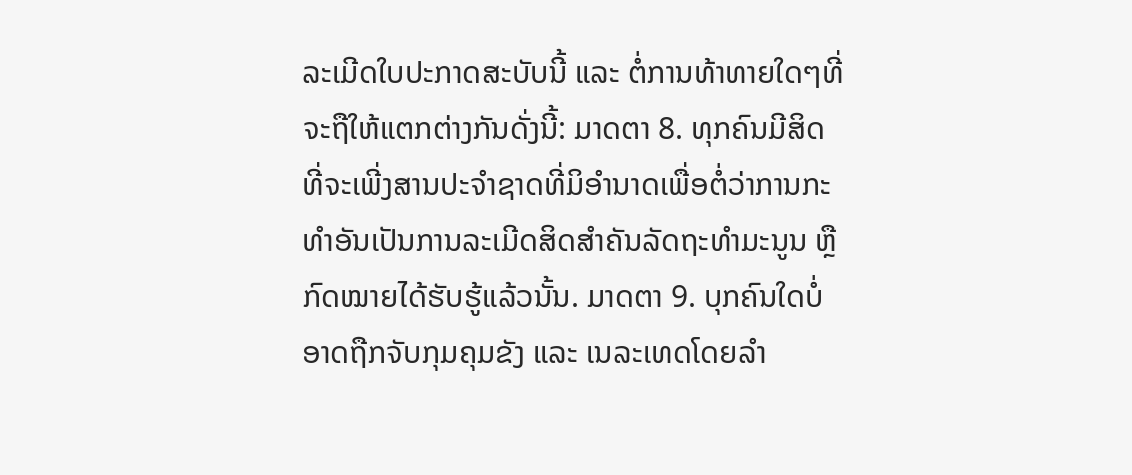ລະເມີດໃບປະກາດສະບັບນີ້ ແລະ ຕໍ່ການທ້າທາຍໃດໆທີ່ຈະຖືໃຫ້ແຕກຕ່າງກັນດັ່ງນີ້: ມາດຕາ 8. ທຸກຄົນມີສິດທີ່ຈະເພີ່ງສານປະຈຳຊາດທີ່ມິອຳນາດເພື່ອຕໍ່ວ່າການກະທຳອັນເປັນການລະເມີດສິດສຳຄັນລັດຖະທຳມະນູນ ຫຼືກົດໝາຍໄດ້ຮັບຮູ້ແລ້ວນັ້ນ. ມາດຕາ 9. ບຸກຄົນໃດບໍ່ອາດຖືກຈັບກຸມຄຸມຂັງ ແລະ ເນລະເທດໂດຍລຳ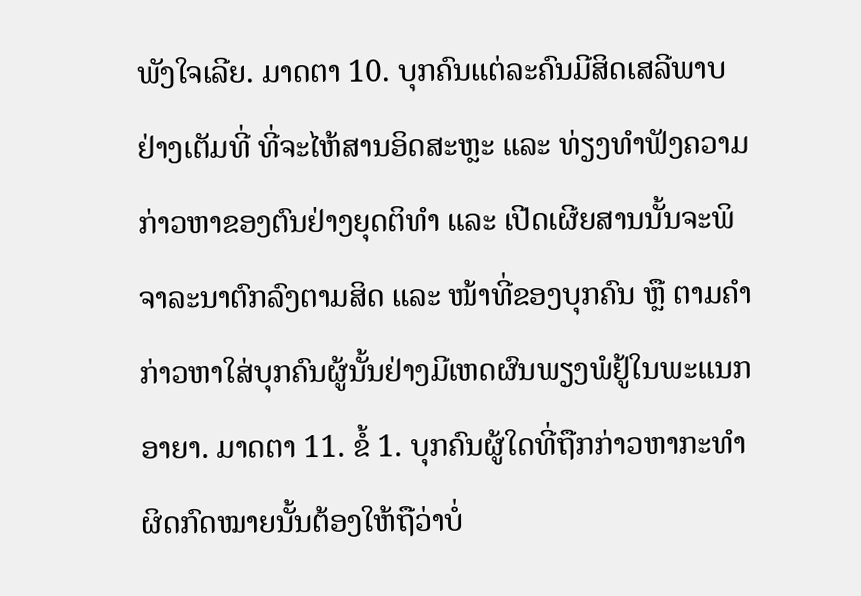ພັງໃຈເລີຍ. ມາດຕາ 10. ບຸກຄົນແຕ່ລະຄົນມີສິດເສລີພາບຢ່າງເຕັມທີ່ ທີ່ຈະໄຫ້ສານອິດສະຫຼະ ແລະ ທ່ຽງທຳຟັງຄວາມກ່າວຫາຂອງຕົນຢ່າງຍຸດຕິທຳ ແລະ ເປີດເຜີຍສານນັ້ນຈະພິຈາລະນາຕົກລົງຕາມສິດ ແລະ ໜ້າທີ່ຂອງບຸກຄົນ ຫຼື ຕາມຄຳກ່າວຫາໃສ່ບຸກຄົນຜູ້ນັ້ນຢ່າງມີເຫດຜົນພຽງພໍຢູ້ໃນພະແນກອາຍາ. ມາດຕາ 11. ຂໍ້ 1. ບຸກຄົນຜູ້ໃດທີ່ຖືກກ່າວຫາກະທຳຜິດກົດໝາຍນັ້ນຕ້ອງໃຫ້ຖືວ່າບໍ່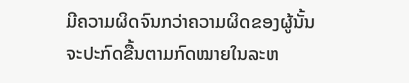ມີຄວາມຜິດຈົນກວ່າຄວາມຜິດຂອງຜູ້ນັ້ນຈະປະກົດຂື້ນຕາມກົດໝາຍໃນລະຫ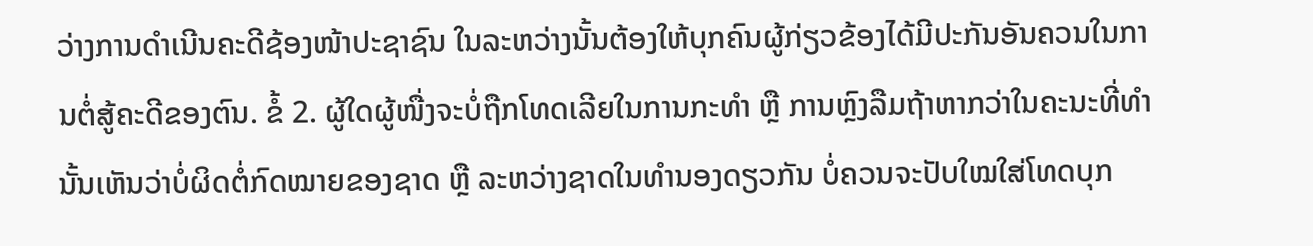ວ່າງການດຳເນີນຄະດີຊ້ອງໜ້າປະຊາຊົນ ໃນລະຫວ່າງນັ້ນຕ້ອງໃຫ້ບຸກຄົນຜູ້ກ່ຽວຂ້ອງໄດ້ມີປະກັນອັນຄວນໃນການຕໍ່ສູ້ຄະດີຂອງຕົນ. ຂໍ້ 2. ຜູ້ໃດຜູ້ໜື່ງຈະບໍ່ຖືກໂທດເລີຍໃນການກະທຳ ຫຼື ການຫຼົງລືມຖ້າຫາກວ່າໃນຄະນະທີ່ທຳນັ້ນເຫັນວ່າບໍ່ຜິດຕໍ່ກົດໝາຍຂອງຊາດ ຫຼື ລະຫວ່າງຊາດໃນທຳນອງດຽວກັນ ບໍ່ຄວນຈະປັບໃໝໃສ່ໂທດບຸກ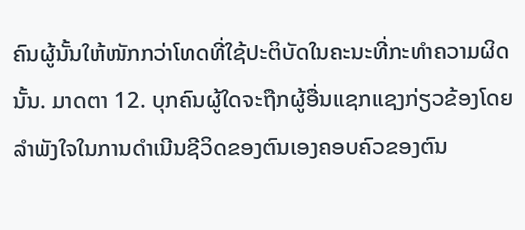ຄົນຜູ້ນັ້ນໃຫ້ໜັກກວ່າໂທດທີ່ໃຊ້ປະຕິບັດໃນຄະນະທີ່ກະທຳຄວາມຜິດນັ້ນ. ມາດຕາ 12. ບຸກຄົນຜູ້ໃດຈະຖືກຜູ້ອື່ນແຊກແຊງກ່ຽວຂ້ອງໂດຍລຳພັງໃຈໃນການດຳເນີນຊີວິດຂອງຕົນເອງຄອບຄົວຂອງຕົນ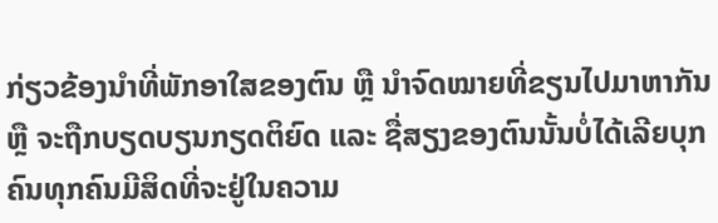ກ່ຽວຂ້ອງນຳທີ່ພັກອາໃສຂອງຕົນ ຫຼື ນຳຈົດໝາຍທີ່ຂຽນໄປມາຫາກັນ ຫຼື ຈະຖືກບຽດບຽນກຽດຕິຍົດ ແລະ ຊື່ສຽງຂອງຕົນນັ້ນບໍ່ໄດ້ເລີຍບຸກຄົນທຸກຄົນມີສິດທີ່ຈະຢູ່ໃນຄວາມ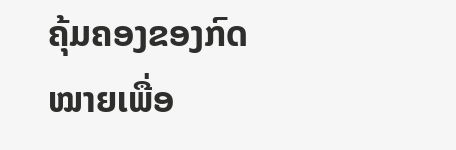ຄຸ້ມຄອງຂອງກົດໝາຍເພື່ອ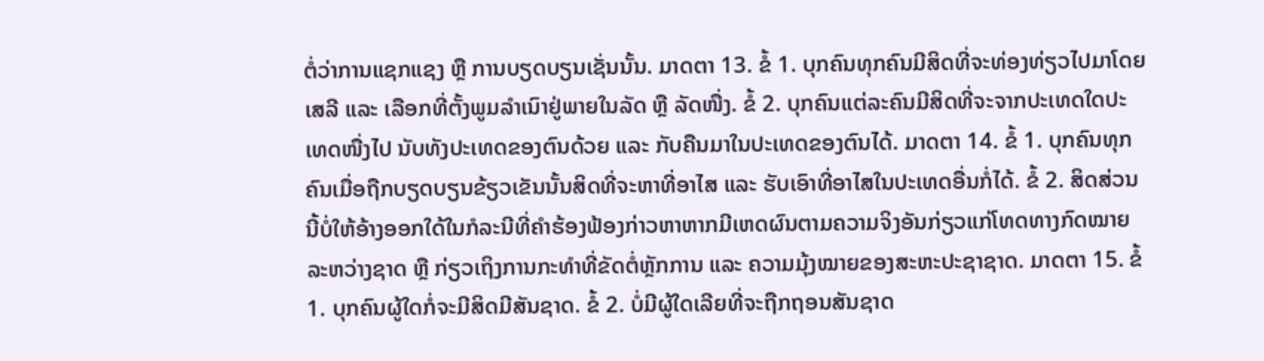ຕໍ່ວ່າການແຊກແຊງ ຫຼື ການບຽດບຽນເຊັ່ນນັ້ນ. ມາດຕາ 13. ຂໍ້ 1. ບຸກຄົນທຸກຄົນມີສິດທີ່ຈະທ່ອງທ່ຽວໄປມາໂດຍເສລີ ແລະ ເລືອກທີ່ຕັ້ງພູມລຳເນົາຢູ່ພາຍໃນລັດ ຫຼື ລັດໜື່ງ. ຂໍ້ 2. ບຸກຄົນແຕ່ລະຄົນມີສິດທີ່ຈະຈາກປະເທດໃດປະເທດໜື່ງໄປ ນັບທັງປະເທດຂອງຕົນດ້ວຍ ແລະ ກັບຄືນມາໃນປະເທດຂອງຕົນໄດ້. ມາດຕາ 14. ຂໍ້ 1. ບຸກຄົນທຸກຄົນເມື່ອຖືກບຽດບຽນຂ້ຽວເຂັນນັ້ນສິດທີ່ຈະຫາທີ່ອາໄສ ແລະ ຮັບເອົາທີ່ອາໄສໃນປະເທດອື່ນກໍ່ໄດ້. ຂໍ້ 2. ສິດສ່ວນນີ້ບໍ່ໃຫ້ອ້າງອອກໃດ້ໃນກໍລະນີທີ່ຄຳຮ້ອງຟ້ອງກ່າວຫາຫາກມີເຫດຜົນຕາມຄວາມຈິງອັນກ່ຽວແກ່ໂທດທາງກົດໝາຍລະຫວ່າງຊາດ ຫຼື ກ່ຽວເຖິງການກະທຳທີ່ຂັດຕໍ່ຫຼັກການ ແລະ ຄວາມມຸ້ງໝາຍຂອງສະຫະປະຊາຊາດ. ມາດຕາ 15. ຂໍ້ 1. ບຸກຄົນຜູ້ໃດກໍ່ຈະມີສິດມີສັນຊາດ. ຂໍ້ 2. ບໍ່ມີຜູ້ໃດເລີຍທີ່ຈະຖືກຖອນສັນຊາດ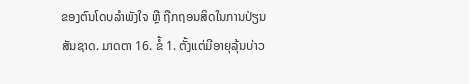ຂອງຕົນໂດບລຳພັງໃຈ ຫຼື ຖືກຖອນສິດໃນການປ່ຽນສັນຊາດ. ມາດຕາ 16. ຂໍ້ 1. ຕັ້ງແຕ່ມີອາຍຸລຸ້ນບ່າວ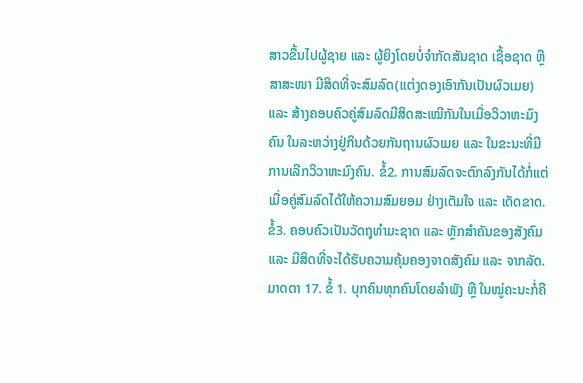ສາວຂື້ນໄປຜູ້ຊາຍ ແລະ ຜູ້ຍິງໂດຍບໍ່ຈຳກັດສັນຊາດ ເຊື້ອຊາດ ຫຼື ສາສະໜາ ມີສິດທີ່ຈະສົມລົດ(ແຕ່ງດອງເອົາກັນເປັນຜົວເມຍ) ແລະ ສ້າງຄອບຄົວຄູ່ສົມລົດມີສິດສະເໝີກັນໃນເມື່ອວິວາຫະມົງຄົນ ໃນລະຫວ່າງຢູ່ກິນດ້ວຍກັນຖານຜົວເມຍ ແລະ ໃນຂະນະທີ່ມີການເລີກວິວາຫະມົງຄົນ. ຂໍ້2. ການສົມລົດຈະຕົກລົງກັນໄດ້ກໍ່ແຕ່ເມື່ອຄູ່ສົມລົດໄດ້ໃຫ້ຄວາມສົມຍອມ ຢ່າງເຕັມໃຈ ແລະ ເດັດຂາດ. ຂໍ້3. ຄອບຄົວເປັນວັດຖຸທຳມະຊາດ ແລະ ຫຼັກສຳຄັນຂອງສັງຄົມ ແລະ ມີສິດທີ່ຈະໄດ້ຮັບຄວາມຄຸ້ມຄອງຈາດສັງຄົມ ແລະ ຈາກລັດ. ມາດຕາ 17. ຂໍ້ 1. ບຸກຄົນທຸກຄົນໂດຍລຳພັງ ຫຼື ໃນໝູ່ຄະນະກໍ່ຄື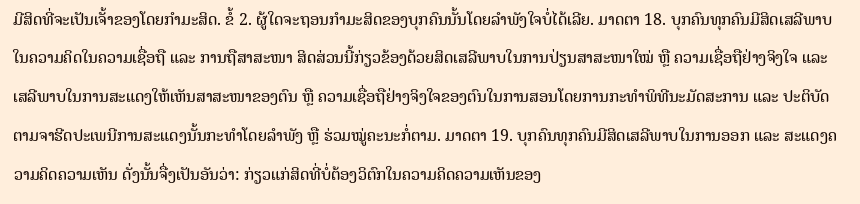ມີສິດທີ່ຈະເປັນເຈັ້າຂອງໂດຍກຳມະສິດ. ຂໍ້ 2. ຜູ້ໃດຈະຖອນກຳມະສິດຂອງບຸກຄົນນັ້ນໂດຍລຳພັງໃຈບໍ່ໄດ້ເລີຍ. ມາດຕາ 18. ບຸກຄົນທຸກຄົນມີສິດເສລີພາບໃນຄວາມຄິດໃນຄວາມເຊື່ອຖື ແລະ ການຖືສາສະໜາ ສິດສ່ວນນີ້ກ່ຽວຂ້ອງດ້ວຍສິດເສລີພາບໃນການປ່ຽນສາສະໜາໃໝ່ ຫຼື ຄວາມເຊື່ອຖືຢ່າງຈິງໃຈ ແລະ ເສລີພາບໃນການສະແດງໃຫ້ເຫັນສາສະໜາຂອງຕົນ ຫຼື ຄວາມເຊື່ອຖືຢ່າງຈິງໃຈຂອງຕົນໃນການສອນໂດຍການກະທຳພິທີນະມັດສະການ ແລະ ປະຕິບັດຕາມຈາຮີດປະເພນີການສະແດງນັ້ນກະທຳໂດຍລຳພັງ ຫຼື ຮ່ວມໝູ່ຄະນະກໍ່ຕາມ. ມາດຕາ 19. ບຸກຄົນທຸກຄົນມີສິດເສລີພາບໃນການອອກ ແລະ ສະແດງຄວາມຄິດຄວາມເຫັນ ດັ່ງນັ້ນຈື່ງເປັນອັນວ່າ: ກ່ຽວແກ່ສິດທີ່ບໍ່ຕ້ອງວິຕົກໃນຄວາມຄິດຄວາມເຫັນຂອງ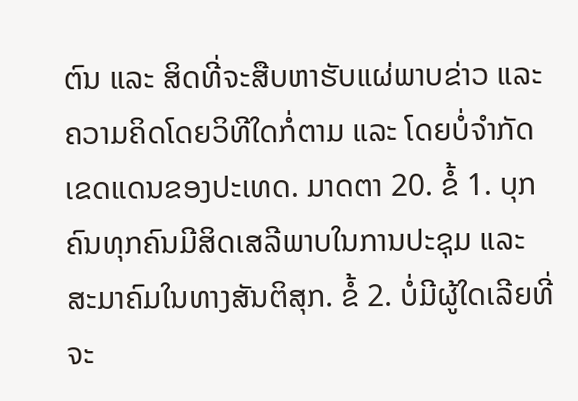ຕົນ ແລະ ສິດທີ່ຈະສືບຫາຮັບແຜ່ພາບຂ່າວ ແລະ ຄວາມຄິດໂດຍວິທີໃດກໍ່ຕາມ ແລະ ໂດຍບໍ່ຈຳກັດເຂດແດນຂອງປະເທດ. ມາດຕາ 20. ຂໍ້ 1. ບຸກຄົນທຸກຄົນມີສິດເສລີພາບໃນການປະຊຸມ ແລະ ສະມາຄົມໃນທາງສັນຕິສຸກ. ຂໍ້ 2. ບໍ່ມີຜູ້ໃດເລີຍທີ່ຈະ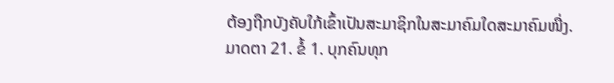ຕ້ອງຖືກບັງຄັບໃກ້ເຂົ້າເປັນສະມາຊິກໃນສະມາຄົມໃດສະມາຄົມໜື່ງ. ມາດຕາ 21. ຂໍ້ 1. ບຸກຄົນທຸກ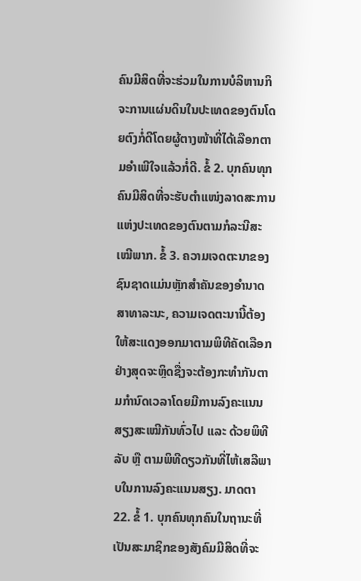ຄົນມີສິດທີ່ຈະຮ່ວມໃນການບໍລິຫານກິຈະການແຜ່ນດິນໃນປະເທດຂອງຕົນໂດຍຕົງກໍ່ດີໂດຍຜູ້ຕາງໜ້າທີ່ໄດ້ເລືອກຕາມອຳເພີໃຈແລ້ວກໍ່ດີ. ຂໍ້ 2. ບຸກຄົນທຸກຄົນມີສິດທີ່ຈະຮັບຕຳແໜ່ງລາດສະການແຫ່ງປະເທດຂອງຕົນຕາມກໍລະນີສະເໝີພາກ. ຂໍ້ 3. ຄວາມເຈດຕະນາຂອງຊົນຊາດແມ່ນຫຼັກສຳຄັນຂອງອຳນາດສາທາລະນະ, ຄວາມເຈດຕະນານີ້ຕ້ອງໃຫ້ສະແດງອອກມາຕາມພິທີຄັດເລືອກຢ່າງສຸດຈະຫຼິດຊື່ງຈະຕ້ອງກະທຳກັນຕາມກຳນົດເວລາໂດຍມີການລົງຄະແນນສຽງສະເໝີກັນທົ່ວໄປ ແລະ ດ້ວຍພິທີລັບ ຫຼື ຕາມພິທີດຽວກັນທີ່ໄຫ້ເສລີພາບໃນການລົງຄະແນນສຽງ. ມາດຕາ 22. ຂໍ້ 1. ບຸກຄົນທຸກຄົນໃນຖານະທີ່ເປັນສະມາຊິກຂອງສັງຄົມມີສິດທີ່ຈະ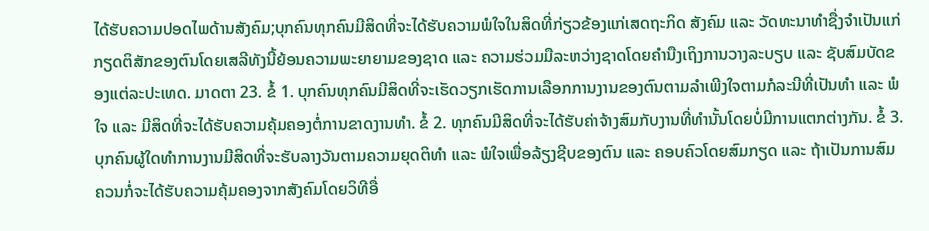ໄດ້ຮັບຄວາມປອດໄພດ້ານສັງຄົມ;ບຸກຄົນທຸກຄົນມີສິດທີ່ຈະໄດ້ຮັບຄວາມພໍໃຈໃນສິດທີ່ກ່ຽວຂ້ອງແກ່ເສດຖະກິດ ສັງຄົມ ແລະ ວັດທະນາທຳຊື່ງຈຳເປັນແກ່ກຽດຕິສັກຂອງຕົນໂດຍເສລີທັງນີ້ຍ້ອນຄວາມພະຍາຍາມຂອງຊາດ ແລະ ຄວາມຮ່ວມມືລະຫວ່າງຊາດໂດຍຄຳນືງເຖິງການວາງລະບຽບ ແລະ ຊັບສົມບັດຂອງແຕ່ລະປະເທດ. ມາດຕາ 23. ຂໍ້ 1. ບຸກຄົນທຸກຄົນມີສິດທີ່ຈະເຮັດວຽກເຮັດການເລືອກການງານຂອງຕົນຕາມລຳເພີງໃຈຕາມກໍລະນີທີ່ເປັນທຳ ແລະ ພໍໃຈ ແລະ ມີສິດທີ່ຈະໄດ້ຮັບຄວາມຄຸ້ມຄອງຕໍ່ການຂາດງານທຳ. ຂໍ້ 2. ທຸກຄົນມີສິດທີ່ຈະໄດ້ຮັບຄ່າຈ້າງສົມກັບງານທີ່ທຳນັ້ນໂດຍບໍ່ມີການແຕກຕ່າງກັນ. ຂໍ້ 3. ບຸກຄົນຜູ້ໃດທຳການງານມີສິດທີ່ຈະຮັບລາງວັນຕາມຄວາມຍຸດຕິທຳ ແລະ ພໍໃຈເພື່ອລ້ຽງຊີບຂອງຕົນ ແລະ ຄອບຄົວໂດຍສົມກຽດ ແລະ ຖ້າເປັນການສົມຄວນກໍ່ຈະໄດ້ຮັບຄວາມຄຸ້ມຄອງຈາກສັງຄົມໂດຍວິທີອື່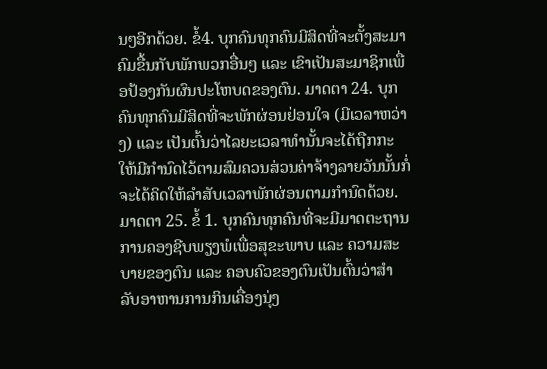ນໆອີກດ້ວຍ. ຂໍ້4. ບຸກຄົນທຸກຄົນມີສິດທີ່ຈະຕັ້ງສະມາຄົມຂື້ນກັບພັກພວກອື່ນໆ ແລະ ເຂົາເປັນສະມາຊິກເພື່ອປ້ອງກັນຜົນປະໂຫບດຂອງຕົນ. ມາດຕາ 24. ບຸກຄົນທຸກຄົນມີສິດທີ່ຈະພັກຜ່ອນຢ່ອນໃຈ (ມີເວລາຫວ່າງ) ແລະ ເປັນຕົ້ນວ່າໄລຍະເວລາທຳນັ້ນຈະໄດ້ຖືກກະໃຫ້ມີກຳນົດໄວ້ຕາມສົມຄວນສ່ວນຄ່າຈ້າງລາຍວັນນັ້ນກໍ່ຈະໄດ້ຄິດໃຫ້ລຳສັບເວລາພັກຜ່ອນຕາມກຳນົດດ້ວຍ. ມາດຕາ 25. ຂໍ້ 1. ບຸກຄົນທຸກຄົນທີ່ຈະມີມາດຕະຖານການຄອງຊີບພຽງພໍເພື່ອສຸຂະພາບ ແລະ ຄວາມສະບາຍຂອງຕົນ ແລະ ຄອບຄົວຂອງຕົນເປັນຕົ້ນວ່າສຳລັບອາຫານການກິນເຄື່ອງນຸ່ງ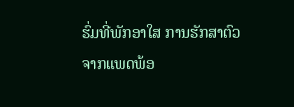ຮົ່ມທີ່ພັກອາໃສ ການຮັກສາຕົວຈາກແພດພ້ອ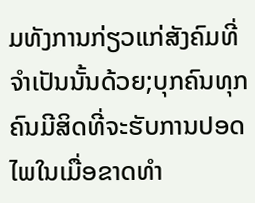ມທັງການກ່ຽວແກ່ສັງຄົມທີ່ຈຳເປັນນັ້ນດ້ວຍ;ບຸກຄົນທຸກຄົນມີສິດທີ່ຈະຮັບການປອດໄພໃນເມື່ອຂາດທຳ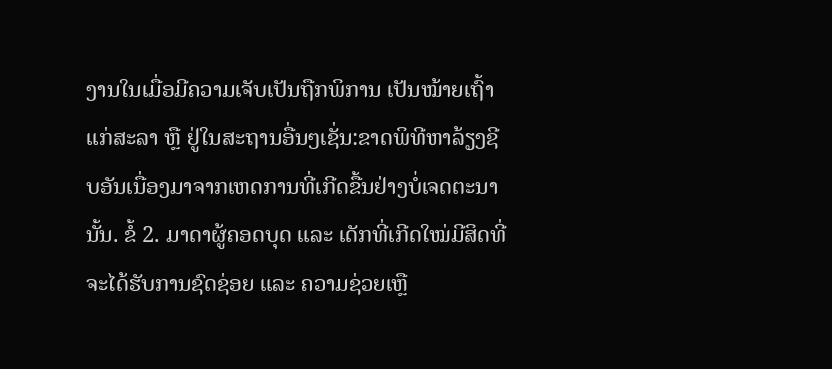ງານໃນເມື່ອມີຄວາມເຈັບເປັນຖືກພິການ ເປັນໝ້າຍເຖົ້າແກ່ສະລາ ຫຼື ຢູ່ໃນສະຖານອື່ນໆເຊັ່ນ:ຂາດພິທີຫາລ້ຽງຊີບອັນເນື່ອງມາຈາກເຫດການທີ່ເກີດຂື້ນຢ່າງບໍ່ເຈດຕະນານັ້ນ. ຂໍ້ 2. ມາດາຜູ້ຄອດບຸດ ແລະ ເດັກທີ່ເກີດໃໝ່ມີສິດທີ່ຈະໄດ້ຮັບການຊົດຊ່ອຍ ແລະ ຄວາມຊ່ວຍເຫຼື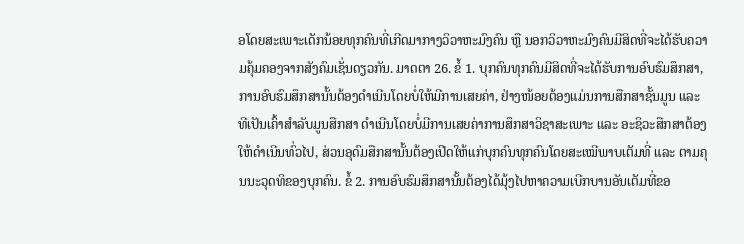ອໂດຍສະເພາະເດັກນ້ອຍທຸກຄົນທີ່ເກີດມາກາງວິວາຫະມົງຄົນ ຫຼື ນອກວິວາຫະມົງຄົນມີສິດທີ່ຈະໄດ້ຮັບຄວາມຄຸ້ມຄອງຈາກສັງຄົມເຊັ່ນດຽວກັນ. ມາດຕາ 26. ຂໍ້ 1. ບຸກຄົນທຸກຄົນມີສິດທີ່ຈະໄດ້ຮັບການອົບຮົມສຶກສາ, ການອົບຮົມສຶກສານັ້ນຕ້ອງດຳເນີນໂດຍບໍ່ໃຫ້ມີການເສຍຄ່າ, ຢ່າງໜ້ອຍຕ້ອງແມ່ນການສືກສາຊັ້ນມູນ ແລະ ທີເປັນເຄົ້າສຳລັບມູນສືກສາ ດຳເນີນໂດຍບໍ່ມີການເສຍຄ່າການສຶກສາວິຊາສະເພາະ ແລະ ອະຊິວະສືກສາຕ້ອງໃຫ້ດຳເນີນທົ່ວໄປ, ສ່ວນອຸດົມສືກສານັ້ນຕ້ອງເປີດໃຫ້ແກ່ບຸກຄົນທຸກຄົນໂດຍສະເໝີພາບເຕັມທີ່ ແລະ ຕາມຄຸນນະວຸດທິຂອງບຸກຄົນ. ຂໍ້ 2. ການອົບຮົມສຶກສານັ້ນຕ້ອງໄດ້ມຸ້ງໄປຫາຄວາມເບີກບານອັນເຕັມທີ່ຂອ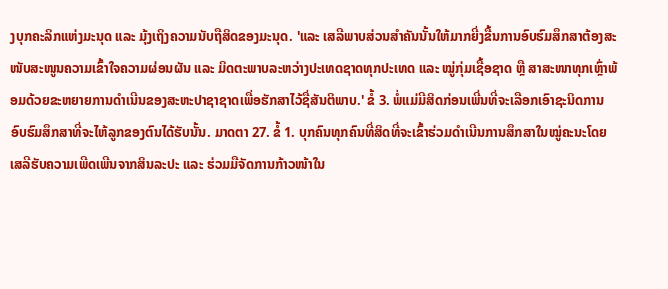ງບຸກຄະລິກແຫ່ງມະນຸດ ແລະ ມຸ້ງເຖິງຄວາມນັບຖືສິດຂອງມະນຸດ. 'ແລະ ເສລີພາບສ່ວນສຳຄັນນັ້ນໃຫ້ມາກຍີ່ງຂື້ນການອົບຮົມສຶກສາຕ້ອງສະໜັບສະໜູນຄວາມເຂົ້າໃຈຄວາມຜ່ອນຜັນ ແລະ ມິດຕະພາບລະຫວ່າງປະເທດຊາດທຸກປະເທດ ແລະ ໝູ່ກຸ່ມເຊື້ອຊາດ ຫຼື ສາສະໜາທຸກເຫຼົ່າພ້ອມດ້ວຍຂະຫຍາຍການດຳເນີນຂອງສະຫະປາຊາຊາດເພື່ອຮັກສາໄວ້ຊື່ສັນຕິພາບ.' ຂໍ້ 3. ພໍ່ແມ່ມີສິດກ່ອນເພີ່ນທີ່ຈະເລືອກເອົາຊະນິດການອົບຮົມສຶກສາທີ່ຈະໄຫ້ລູກຂອງຕົນໄດ້ຮັບນັ້ນ. ມາດຕາ 27. ຂໍ້ 1. ບຸກຄົນທຸກຄົນທີ່ສິດທີ່ຈະເຂົ້າຮ່ວມດຳເນີນການສຶກສາໃນໝູ່ຄະນະໂດຍເສລີຮັບຄວາມເພີດເພີນຈາກສິນລະປະ ແລະ ຮ່ວມມືຈັດການກ້າວໜ້າໃນ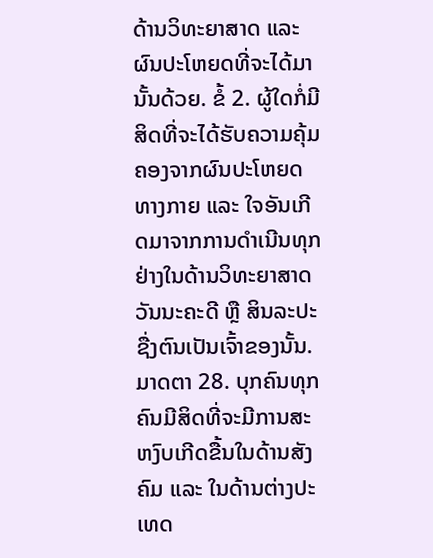ດ້ານວິທະຍາສາດ ແລະ ຜົນປະໂຫຍດທີ່ຈະໄດ້ມານັ້ນດ້ວຍ. ຂໍ້ 2. ຜູ້ໃດກໍ່ມີສິດທີ່ຈະໄດ້ຮັບຄວາມຄຸ້ມຄອງຈາກຜົນປະໂຫຍດທາງກາຍ ແລະ ໃຈອັນເກີດມາຈາກການດຳເນີນທຸກຢ່າງໃນດ້ານວິທະຍາສາດວັນນະຄະດີ ຫຼື ສິນລະປະຊື່ງຕົນເປັນເຈົ້າຂອງນັ້ນ. ມາດຕາ 28. ບຸກຄົນທຸກຄົນມີສິດທີ່ຈະມີການສະຫງົບເກີດຂື້ນໃນດ້ານສັງຄົມ ແລະ ໃນດ້ານຕ່າງປະເທດ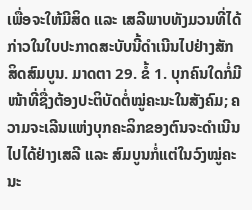ເພື່ອຈະໃຫ້ມີສິດ ແລະ ເສລີພາບທັງມວນທີ່ໄດ້ກ່າວໃນໃບປະກາດສະບັບນີ້ດຳເນີນໄປຢ່າງສັກສິດສົມບູນ. ມາດຕາ 29. ຂໍ້ 1. ບຸກຄົນໃດກໍ່ມີໜ້າທີ່ຊື່ງຕ້ອງປະຕິບັດຕໍ່ໝູ່ຄະນະໃນສັງຄົມ; ຄວາມຈະເລີນແຫ່ງບຸກຄະລິກຂອງຕົນຈະດຳເນີນໄປໄດ້ຢ່າງເສລີ ແລະ ສົມບູນກໍ່ແຕ່ໃນວົງໝູ່ຄະນະ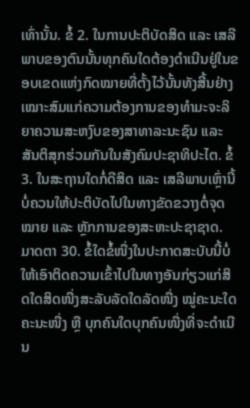ເທົ່ານັ້ນ. ຂໍ້ 2. ໃນການປະຕິບັດສິດ ແລະ ເສລີພາບຂອງຕົນນັ້ນທຸກຄົນໃດຕ້ອງດຳເນີນຢູ່ໃນຂອບເຂດແຫ່ງກົດໝາຍທີ່ຕັ້ງໄວ້ນັ້ນທັງສີ້ນຢ່າງເໝາະສົມແກ່ຄວາມຕ້ອງການຂອງທຳມະຈະລິຍາຄວາມສະຫງົບຂອງສາທາລະນະຊົນ ແລະ ສັນຕິສຸກຮ່ວມກັນໃນສັງຄົມປະຊາທິປະໄຕ. ຂໍ້ 3. ໃນສະຖານໃດກໍ່ດີສິດ ແລະ ເສລີພາບເຫຼົ່ານີ້ບໍ່ຄວນໃຫ້ປະຕິບັດໄປໃນທາງຂັດຂວາງຕໍ່ຈຸດໝາຍ ແລະ ຫຼັກການຂອງສະຫະປະຊາຊາດ. ມາດຕາ 30. ຂໍ້ໃດຂໍ້ໜື່ງໃນປະກາດສະບັບນີ້ບໍ່ໃຫ້ເອົາຕິດຄວາມເຂົ້າໄປໃນທາງອັນກ່ຽວແກ່ສິດໃດສິດໜື່ງສະລັບລັດໃດລັດໜື່ງ ໝູ່ຄະນະໃດຄະນະໜື່ງ ຫຼື ບຸກຄົນໃດບຸກຄົນໜື່ງທີ່ຈະດຳເນີນ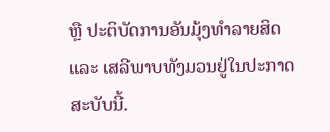ຫຼື ປະຕິບັດການອັນມຸ້ງທຳລາຍສິດ ແລະ ເສລີພາບທັງມວນຢູ່ໃນປະກາດສະບັບນີ້.